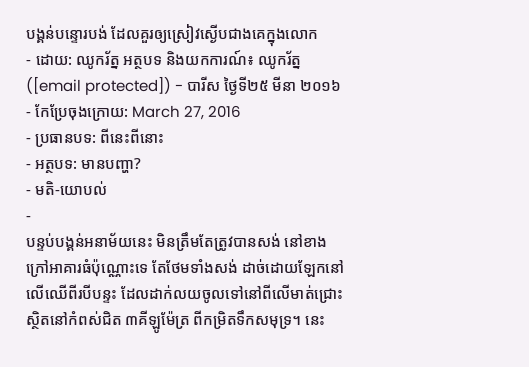បង្គន់បន្ទោរបង់ ដែលគួរឲ្យស្រៀវស្ងើបជាងគេក្នុងលោក
- ដោយ: ឈូករ័ត្ន អត្ថបទ និងយកការណ៍៖ ឈូករ័ត្ន ([email protected]) - បារីស ថ្ងៃទី២៥ មីនា ២០១៦
- កែប្រែចុងក្រោយ: March 27, 2016
- ប្រធានបទ: ពីនេះពីនោះ
- អត្ថបទ: មានបញ្ហា?
- មតិ-យោបល់
-
បន្ទប់បង្គន់អនាម័យនេះ មិនត្រឹមតែត្រូវបានសង់ នៅខាងក្រៅអាគារធំប៉ុណ្ណោះទេ តែថែមទាំងសង់ ដាច់ដោយឡែកនៅលើឈើពីរបីបន្ទះ ដែលដាក់លយចូលទៅនៅពីលើមាត់ជ្រោះ ស្ថិតនៅកំពស់ជិត ៣គីឡូម៉ែត្រ ពីកម្រិតទឹកសមុទ្រ។ នេះ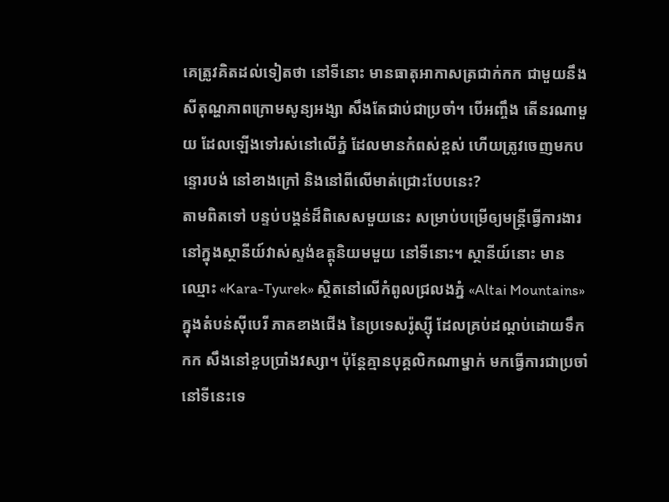គេត្រូវគិតដល់ទៀតថា នៅទីនោះ មានធាតុអាកាសត្រជាក់កក ជាមួយនឹងសីតុណ្ហភាពក្រោមសូន្យអង្សា សឹងតែជាប់ជាប្រចាំ។ បើអញ្ចឹង តើនរណាមួយ ដែលឡើងទៅរស់នៅលើភ្នំ ដែលមានកំពស់ខ្ពស់ ហើយត្រូវចេញមកបន្ទោរបង់ នៅខាងក្រៅ និងនៅពីលើមាត់ជ្រោះបែបនេះ?
តាមពិតទៅ បន្ទប់បង្គន់ដ៏ពិសេសមួយនេះ សម្រាប់បម្រើឲ្យមន្ត្រីធ្វើការងារ នៅក្នុងស្ថានីយ៍វាស់ស្ទង់ឧត្តុនិយមមួយ នៅទីនោះ។ ស្ថានីយ៍នោះ មានឈ្មោះ «Kara-Tyurek» ស្ថិតនៅលើកំពូលជ្រលងភ្នំ «Altai Mountains» ក្នុងតំបន់ស៊ីបេរី ភាគខាងជើង នៃប្រទេសរ៉ូស្ស៊ី ដែលគ្រប់ដណ្ដប់ដោយទឹកកក សឹងនៅខួបប្រាំងវស្សា។ ប៉ុន្តែគ្មានបុគ្គលិកណាម្នាក់ មកធ្វើការជាប្រចាំនៅទីនេះទេ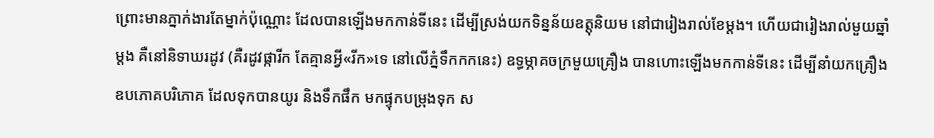ព្រោះមានភ្នាក់ងារតែម្នាក់ប៉ុណ្ណោះ ដែលបានឡើងមកកាន់ទីនេះ ដើម្បីស្រង់យកទិន្នន័យឧត្តុនិយម នៅជារៀងរាល់ខែម្ដង។ ហើយជារៀងរាល់មួយឆ្នាំម្ដង គឺនៅនិទាឃរដូវ (គឺរដូវផ្ការីក តែគ្មានអ្វី«រីក»ទេ នៅលើភ្នំទឹកកកនេះ) ឧទ្ធម្ភាគចក្រមួយគ្រឿង បានហោះឡើងមកកាន់ទីនេះ ដើម្បីនាំយកគ្រឿងឧបភោគបរិភោគ ដែលទុកបានយូរ និងទឹកផឹក មកផ្ទុកបម្រុងទុក ស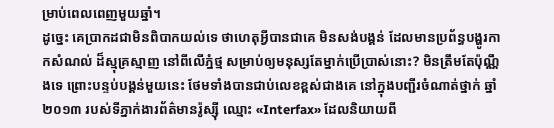ម្រាប់ពេលពេញមួយឆ្នាំ។
ដូច្នេះ គេប្រាកដជាមិនពិបាកយល់ទេ ថាហេតុអ្វីបានជាគេ មិនសង់បង្គន់ ដែលមានប្រព័ន្ធបង្ហូរកាកសំណល់ ដ៏ស្មុគ្រស្មាញ នៅពីលើភ្នំថ្ម សម្រាប់ឲ្យមនុស្សតែម្នាក់ប្រើប្រាស់នោះ? មិនត្រឹមតែប៉ុណ្ណឹងទេ ព្រោះបន្ទប់បង្គន់មួយនេះ ថែមទាំងបានជាប់លេខខ្ពស់ជាងគេ នៅក្នុងបញ្ជីរចំណាត់ថ្នាក់ ឆ្នាំ២០១៣ របស់ទីភ្នាក់ងារព័ត៌មានរ៉ូស្ស៊ី ឈ្មោះ «Interfax» ដែលនិយាយពី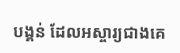បង្គន់ ដែលអស្ចារ្យជាងគេ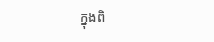ក្នុងពិ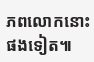ភពលោកនោះផងទៀត៕